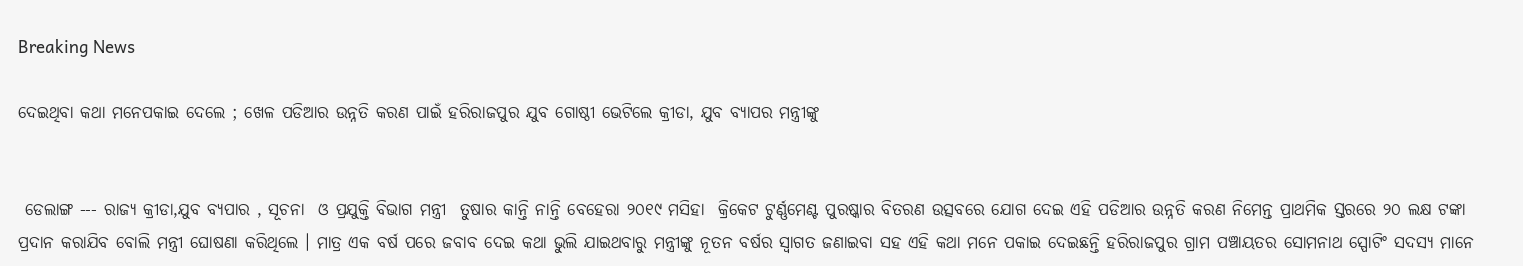Breaking News

ଦେଇଥିବା କଥା ମନେପକାଇ ଦେଲେ ; ଖେଳ ପଡିଆର ଉନ୍ନତି କରଣ ପାଇଁ ହରିରାଜପୁର ଯୁବ ଗୋଷ୍ଠୀ ଭେଟିଲେ କ୍ରୀଡା, ଯୁବ ବ୍ୟାପର ମନ୍ତ୍ରୀଙ୍କୁ


 ଡେଲାଙ୍ଗ --- ରାଜ୍ୟ କ୍ରୀଡା,ଯୁବ ବ୍ୟପାର , ସୂଚନା  ଓ ପ୍ରଯୁକ୍ତି ବିଭାଗ ମନ୍ତ୍ରୀ  ତୁଷାର କାନ୍ତି ନାନ୍ତି ବେହେରା ୨୦୧୯ ମସିହା  କ୍ରିକେଟ ଟୁର୍ଣ୍ଣମେଣ୍ଟ ପୁରଷ୍କାର ବିତରଣ ଉତ୍ସବରେ ଯୋଗ ଦେଇ ଏହି ପଡିଆର ଉନ୍ନତି କରଣ ନିମେନ୍ତ ପ୍ରାଥମିକ ସ୍ତରରେ ୨୦ ଲକ୍ଷ ଟଙ୍କା ପ୍ରଦାନ କରାଯିବ ବୋଲି ମନ୍ତ୍ରୀ ଘୋଷଣା କରିଥିଲେ । ମାତ୍ର ଏକ ବର୍ଷ ପରେ ଜବାବ ଦେଇ କଥା ଭୁଲି ଯାଇଥବାରୁ ମନ୍ତ୍ରୀଙ୍କୁ ନୂତନ ବର୍ଷର ସ୍ୱାଗତ ଜଣାଇବା ସହ ଏହି କଥା ମନେ ପକାଇ ଦେଇଛନ୍ତି ହରିରାଜପୁର ଗ୍ରାମ ପଞ୍ଚାୟତର ସୋମନାଥ ସ୍ପୋଟିଂ ସଦସ୍ୟ ମାନେ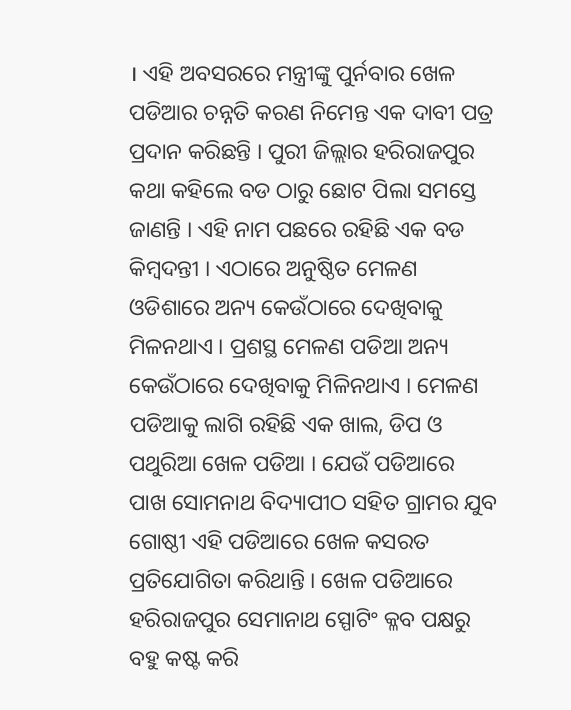। ଏହି ଅବସରରେ ମନ୍ତ୍ରୀଙ୍କୁ ପୁର୍ନବାର ଖେଳ ପଡିଆର ଚନ୍ନତି କରଣ ନିମେନ୍ତ ଏକ ଦାବୀ ପତ୍ର ପ୍ରଦାନ କରିଛନ୍ତି । ପୁରୀ ଜିଲ୍ଲାର ହରିରାଜପୁର କଥା କହିଲେ ବଡ ଠାରୁ ଛୋଟ ପିଲା ସମସ୍ତେ ଜାଣନ୍ତି । ଏହି ନାମ ପଛରେ ରହିଛି ଏକ ବଡ କିମ୍ବଦନ୍ତୀ । ଏଠାରେ ଅନୁଷ୍ଠିତ ମେଳଣ ଓଡିଶାରେ ଅନ୍ୟ କେଉଁଠାରେ ଦେଖିବାକୁ ମିଳନଥାଏ । ପ୍ରଶସ୍ଥ ମେଳଣ ପଡିଆ ଅନ୍ୟ କେଉଁଠାରେ ଦେଖିବାକୁ ମିଳିନଥାଏ । ମେଳଣ ପଡିଆକୁ ଲାଗି ରହିଛି ଏକ ଖାଲ, ଡିପ ଓ ପଥୁରିଆ ଖେଳ ପଡିଆ । ଯେଉଁ ପଡିଆରେ ପାଖ ସୋମନାଥ ବିଦ୍ୟାପୀଠ ସହିତ ଗ୍ରାମର ଯୁବ ଗୋଷ୍ଠୀ ଏହି ପଡିଆରେ ଖେଳ କସରତ ପ୍ରତିଯୋଗିତା କରିଥାନ୍ତି । ଖେଳ ପଡିଆରେ ହରିରାଜପୁର ସେମାନାଥ ସ୍ପୋଟିଂ କ୍ଳବ ପକ୍ଷରୁ ବହୁ କଷ୍ଟ କରି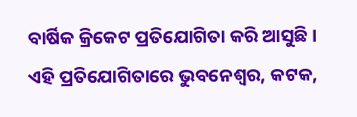ବାର୍ଷିକ କ୍ରିକେଟ ପ୍ରତିଯୋଗିତା କରି ଆସୁଛି । ଏହି ପ୍ରତିଯୋଗିତାରେ ଭୁବନେଶ୍ୱର, କଟକ,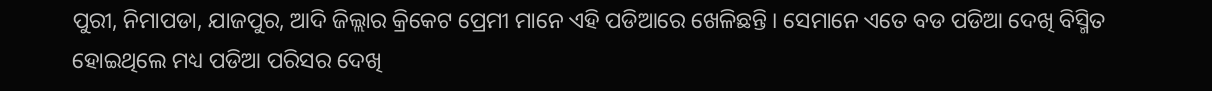ପୁରୀ, ନିମାପଡା, ଯାଜପୁର, ଆଦି ଜିଲ୍ଲାର କ୍ରିକେଟ ପ୍ରେମୀ ମାନେ ଏହି ପଡିଆରେ ଖେଳିଛନ୍ତି । ସେମାନେ ଏତେ ବଡ ପଡିଆ ଦେଖି ବିସ୍ମିତ ହୋଇଥିଲେ ମଧ୍ୟ ପଡିଆ ପରିସର ଦେଖି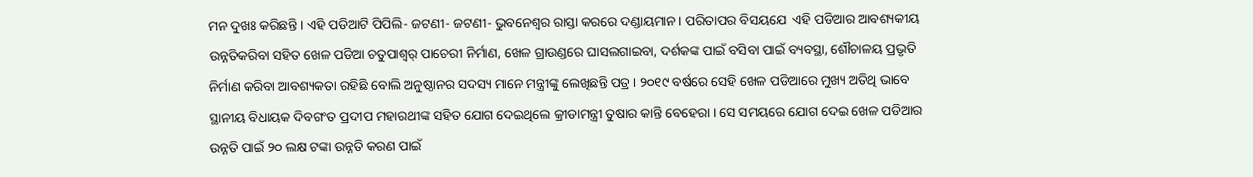ମନ ଦୁଖଃ କରିଛନ୍ତି । ଏହି ପଡିଆଟି ପିପିଲି- ଜଟଣୀ- ଜଟଣୀ- ଭୁବନେଶ୍ୱର ରାସ୍ତା କରରେ ଦଣ୍ଡାୟମାନ । ପରିତାପର ବିସୟଯେ  ଏହି ପଡିଆର ଆବଶ୍ୟକୀୟ ଉନ୍ନତିକରିବା ସହିତ ଖେଳ ପଡିଆ ଚତୁପାଶ୍ୱର୍ ପାଚେରୀ ନିର୍ମାଣ, ଖେଳ ଗ୍ରାଉଣ୍ଡରେ ଘାସଲଗାଇବା, ଦର୍ଶକଙ୍କ ପାଇଁ ବସିବା ପାଇଁ ବ୍ୟବସ୍ଥା, ଶୌଚାଳୟ ପ୍ରଭୃତି ନିର୍ମାଣ କରିବା ଆବଶ୍ୟକତା ରହିଛି ବୋଲି ଅନୁଷ୍ଠାନର ସଦସ୍ୟ ମାନେ ମନ୍ତ୍ରୀଙ୍କୁ ଲେଖିଛନ୍ତି ପତ୍ର । ୨୦୧୯ ବର୍ଷରେ ସେହି ଖେଳ ପଡିଆରେ ମୁଖ୍ୟ ଅତିଥି ଭାବେ ସ୍ଥାନୀୟ ବିଧାୟକ ଦିବଗଂତ ପ୍ରଦୀପ ମହାରଥୀଙ୍କ ସହିତ ଯୋଗ ଦେଇଥିଲେ କ୍ରୀଡାମନ୍ତ୍ରୀ ତୁଷାର କାନ୍ତି ବେହେରା । ସେ ସମୟରେ ଯୋଗ ଦେଇ ଖେଳ ପଡିଆର ଉନ୍ନତି ପାଇଁ ୨୦ ଲକ୍ଷ ଟଙ୍କା ଉନ୍ନତି କରଣ ପାଇଁ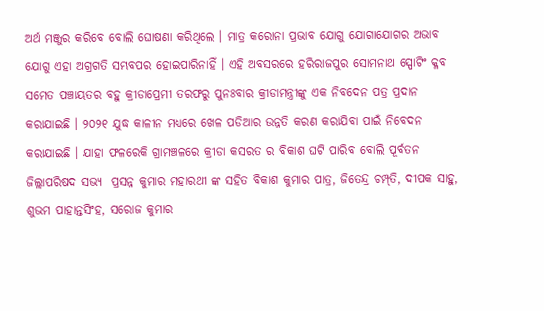ଅର୍ଥ ମଞ୍ଜୁର କରିବେ ବୋଲି ଘୋଷଣା କରିଥିଲେ । ମାତ୍ର କରୋନା ପ୍ରଭାବ ଯୋଗୁ ଯୋଗାଯୋଗର ଅଭାବ ଯୋଗୁ ଏହା ଅଗ୍ରଗତି ସମ୍ଭବପର ହୋଇପାରିନାହିଁ । ଏହି ଅବସରରେ ହରିରାଜପୁର ସୋମନାଥ ସ୍ପୋଟିଂ କ୍ଳବ ସମେତ ପଞ୍ଚାୟତର ବହୁ କ୍ରୀଡାପ୍ରେମୀ ତରଫରୁ ପୁନଃବାର କ୍ରୀଡାମନ୍ତ୍ରୀଙ୍କୁ ଏକ ନିବଦେନ ପତ୍ର ପ୍ରଦାନ କରାଯାଇଛି । ୨୦୨୧ ଯୁଦ୍ଧ କାଳୀନ ମଧ୍ୟରେ ଖେଳ ପଡିଆର ଉନ୍ନତି କରଣ କରାଯିବା ପାଇଁ ନିବେଦନ କରାଯାଇଛି । ଯାହା ଫଳରେକି ଗ୍ରାମଞ୍ଚଳରେ କ୍ରୀଡା କସରତ ର ବିକାଶ ଘଟି ପାରିବ ବୋଲି ପୂର୍ବତନ ଜିଲ୍ଲାପରିଷଦ ସଭ୍ୟ  ପ୍ରସନ୍ନ କୁମାର ମହାରଥୀ ଙ୍କ ସହିତ ବିକାଶ କୁମାର ପାତ୍ର, ଜିତେନ୍ଦ୍ର ଚମ୍ପ୍‌ତି, ଦୀପକ ସାହୁ, ଶୁଭମ ପାହାନ୍ତସିଂହ, ସରୋଜ କୁମାର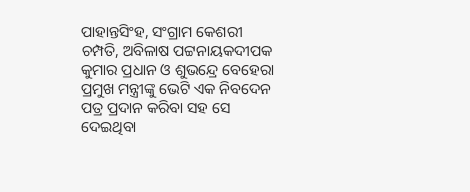ପାହାନ୍ତସିଂହ, ସଂଗ୍ରାମ କେଶରୀ ଚମ୍ପତି, ଅବିଳାଷ ପଟ୍ଟନାୟକଦୀପକ କୁମାର ପ୍ରଧାନ ଓ ଶୁଭନ୍ଦ୍ରେ ବେହେରା ପ୍ରମୁଖ ମନ୍ତ୍ରୀଙ୍କୁ ଭେଟି ଏକ ନିବଦେନ ପତ୍ର ପ୍ରଦାନ କରିବା ସହ ସେ ଦେଇଥିବା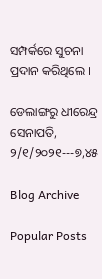ସମ୍ପର୍କରେ ସୁଚନା ପ୍ରଦାନ କରିଥିଲେ ।

ଡେଲାଙ୍ଗରୁ ଧୀରେନ୍ଦ୍ର ସେନାପତି, ୨/୧/୨୦୨୧---୭,୪୫

Blog Archive

Popular Posts